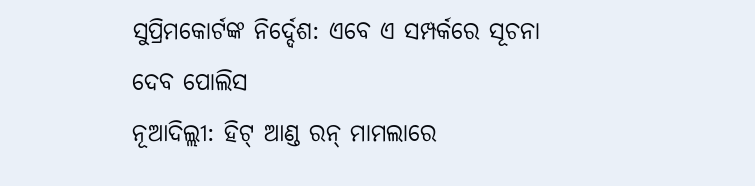ସୁପ୍ରିମକୋର୍ଟଙ୍କ ନିର୍ଦ୍ଦେଶ: ଏବେ ଏ ସମ୍ପର୍କରେ ସୂଚନା ଦେବ ପୋଲିସ
ନୂଆଦିଲ୍ଲୀ: ହିଟ୍ ଆଣ୍ଡ ରନ୍ ମାମଲାରେ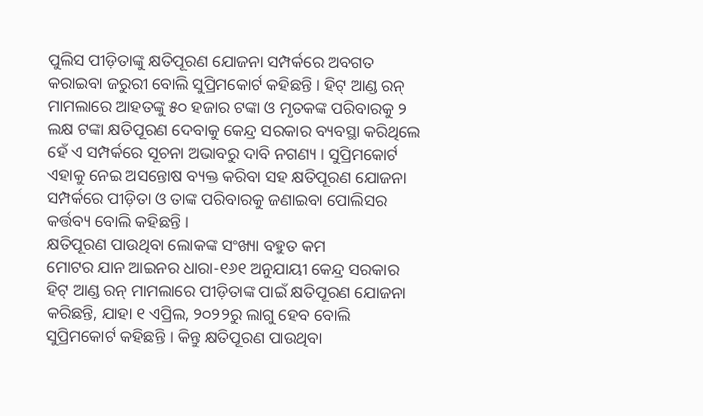ପୁଲିସ ପୀଡ଼ିତାଙ୍କୁ କ୍ଷତିପୂରଣ ଯୋଜନା ସମ୍ପର୍କରେ ଅବଗତ କରାଇବା ଜରୁରୀ ବୋଲି ସୁପ୍ରିମକୋର୍ଟ କହିଛନ୍ତି । ହିଟ୍ ଆଣ୍ଡ ରନ୍ ମାମଲାରେ ଆହତଙ୍କୁ ୫୦ ହଜାର ଟଙ୍କା ଓ ମୃତକଙ୍କ ପରିବାରକୁ ୨ ଲକ୍ଷ ଟଙ୍କା କ୍ଷତିପୂରଣ ଦେବାକୁ କେନ୍ଦ୍ର ସରକାର ବ୍ୟବସ୍ଥା କରିଥିଲେ ହେଁ ଏ ସମ୍ପର୍କରେ ସୂଚନା ଅଭାବରୁ ଦାବି ନଗଣ୍ୟ । ସୁପ୍ରିମକୋର୍ଟ ଏହାକୁ ନେଇ ଅସନ୍ତୋଷ ବ୍ୟକ୍ତ କରିବା ସହ କ୍ଷତିପୂରଣ ଯୋଜନା ସମ୍ପର୍କରେ ପୀଡ଼ିତା ଓ ତାଙ୍କ ପରିବାରକୁ ଜଣାଇବା ପୋଲିସର କର୍ତ୍ତବ୍ୟ ବୋଲି କହିଛନ୍ତି ।
କ୍ଷତିପୂରଣ ପାଉଥିବା ଲୋକଙ୍କ ସଂଖ୍ୟା ବହୁତ କମ
ମୋଟର ଯାନ ଆଇନର ଧାରା-୧୬୧ ଅନୁଯାୟୀ କେନ୍ଦ୍ର ସରକାର ହିଟ୍ ଆଣ୍ଡ ରନ୍ ମାମଲାରେ ପୀଡ଼ିତାଙ୍କ ପାଇଁ କ୍ଷତିପୂରଣ ଯୋଜନା କରିଛନ୍ତି, ଯାହା ୧ ଏପ୍ରିଲ, ୨୦୨୨ରୁ ଲାଗୁ ହେବ ବୋଲି ସୁପ୍ରିମକୋର୍ଟ କହିଛନ୍ତି । କିନ୍ତୁ କ୍ଷତିପୂରଣ ପାଉଥିବା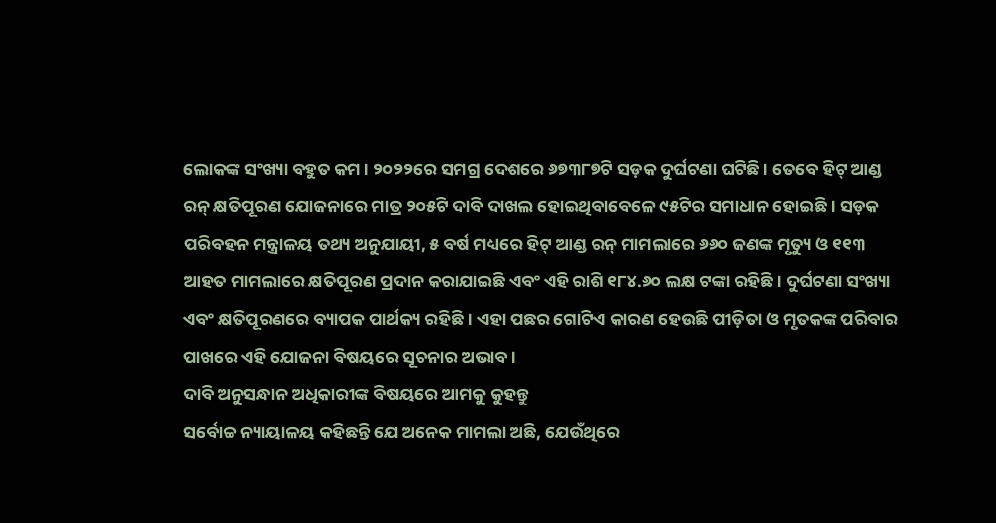ଲୋକଙ୍କ ସଂଖ୍ୟା ବହୁତ କମ । ୨୦୨୨ରେ ସମଗ୍ର ଦେଶରେ ୬୭୩୮୭ଟି ସଡ଼କ ଦୁର୍ଘଟଣା ଘଟିଛି । ତେବେ ହିଟ୍ ଆଣ୍ଡ ରନ୍ କ୍ଷତିପୂରଣ ଯୋଜନାରେ ମାତ୍ର ୨୦୫ଟି ଦାବି ଦାଖଲ ହୋଇଥିବାବେଳେ ୯୫ଟିର ସମାଧାନ ହୋଇଛି । ସଡ଼କ ପରିବହନ ମନ୍ତ୍ରାଳୟ ତଥ୍ୟ ଅନୁଯାୟୀ, ୫ ବର୍ଷ ମଧ୍ୟରେ ହିଟ୍ ଆଣ୍ଡ ରନ୍ ମାମଲାରେ ୬୬୦ ଜଣଙ୍କ ମୃତ୍ୟୁ ଓ ୧୧୩ ଆହତ ମାମଲାରେ କ୍ଷତିପୂରଣ ପ୍ରଦାନ କରାଯାଇଛି ଏବଂ ଏହି ରାଶି ୧୮୪.୬୦ ଲକ୍ଷ ଟଙ୍କା ରହିଛି । ଦୁର୍ଘଟଣା ସଂଖ୍ୟା ଏବଂ କ୍ଷତିପୂରଣରେ ବ୍ୟାପକ ପାର୍ଥକ୍ୟ ରହିଛି । ଏହା ପଛର ଗୋଟିଏ କାରଣ ହେଉଛି ପୀଡ଼ିତା ଓ ମୃତକଙ୍କ ପରିବାର ପାଖରେ ଏହି ଯୋଜନା ବିଷୟରେ ସୂଚନାର ଅଭାବ ।
ଦାବି ଅନୁସନ୍ଧାନ ଅଧିକାରୀଙ୍କ ବିଷୟରେ ଆମକୁ କୁହନ୍ତୁ
ସର୍ବୋଚ୍ଚ ନ୍ୟାୟାଳୟ କହିଛନ୍ତି ଯେ ଅନେକ ମାମଲା ଅଛି, ଯେଉଁଥିରେ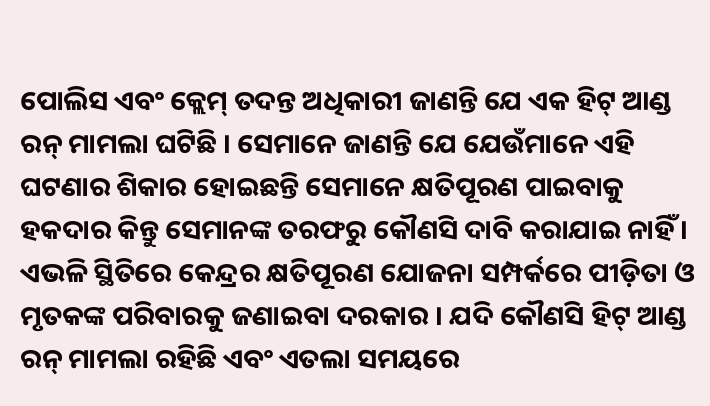ପୋଲିସ ଏବଂ କ୍ଲେମ୍ ତଦନ୍ତ ଅଧିକାରୀ ଜାଣନ୍ତି ଯେ ଏକ ହିଟ୍ ଆଣ୍ଡ ରନ୍ ମାମଲା ଘଟିଛି । ସେମାନେ ଜାଣନ୍ତି ଯେ ଯେଉଁମାନେ ଏହି ଘଟଣାର ଶିକାର ହୋଇଛନ୍ତି ସେମାନେ କ୍ଷତିପୂରଣ ପାଇବାକୁ ହକଦାର କିନ୍ତୁ ସେମାନଙ୍କ ତରଫରୁ କୌଣସି ଦାବି କରାଯାଇ ନାହିଁ । ଏଭଳି ସ୍ଥିତିରେ କେନ୍ଦ୍ରର କ୍ଷତିପୂରଣ ଯୋଜନା ସମ୍ପର୍କରେ ପୀଡ଼ିତା ଓ ମୃତକଙ୍କ ପରିବାରକୁ ଜଣାଇବା ଦରକାର । ଯଦି କୌଣସି ହିଟ୍ ଆଣ୍ଡ ରନ୍ ମାମଲା ରହିଛି ଏବଂ ଏତଲା ସମୟରେ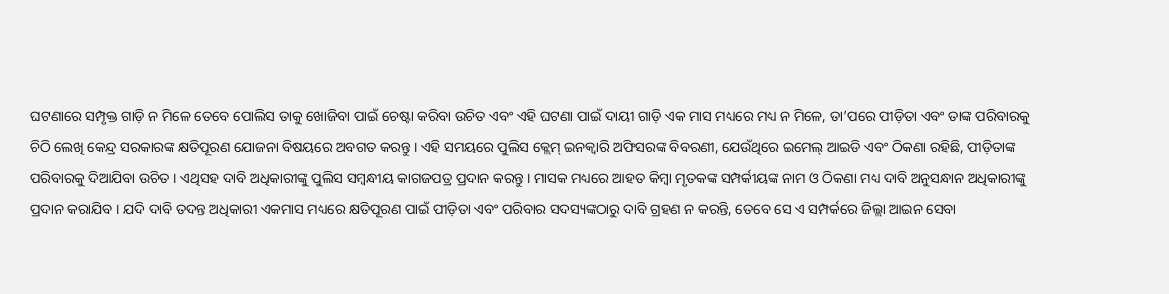ଘଟଣାରେ ସମ୍ପୃକ୍ତ ଗାଡ଼ି ନ ମିଳେ ତେବେ ପୋଲିସ ତାକୁ ଖୋଜିବା ପାଇଁ ଚେଷ୍ଟା କରିବା ଉଚିତ ଏବଂ ଏହି ଘଟଣା ପାଇଁ ଦାୟୀ ଗାଡ଼ି ଏକ ମାସ ମଧ୍ୟରେ ମଧ୍ୟ ନ ମିଳେ, ତା’ପରେ ପୀଡ଼ିତା ଏବଂ ତାଙ୍କ ପରିବାରକୁ ଚିଠି ଲେଖି କେନ୍ଦ୍ର ସରକାରଙ୍କ କ୍ଷତିପୂରଣ ଯୋଜନା ବିଷୟରେ ଅବଗତ କରନ୍ତୁ । ଏହି ସମୟରେ ପୁଲିସ କ୍ଲେମ୍ ଇନକ୍ୱାରି ଅଫିସରଙ୍କ ବିବରଣୀ, ଯେଉଁଥିରେ ଇମେଲ୍ ଆଇଡି ଏବଂ ଠିକଣା ରହିଛି, ପୀଡ଼ିତାଙ୍କ ପରିବାରକୁ ଦିଆଯିବା ଉଚିତ । ଏଥିସହ ଦାବି ଅଧିକାରୀଙ୍କୁ ପୁଲିସ ସମ୍ବନ୍ଧୀୟ କାଗଜପତ୍ର ପ୍ରଦାନ କରନ୍ତୁ । ମାସକ ମଧ୍ୟରେ ଆହତ କିମ୍ବା ମୃତକଙ୍କ ସମ୍ପର୍କୀୟଙ୍କ ନାମ ଓ ଠିକଣା ମଧ୍ୟ ଦାବି ଅନୁସନ୍ଧାନ ଅଧିକାରୀଙ୍କୁ ପ୍ରଦାନ କରାଯିବ । ଯଦି ଦାବି ତଦନ୍ତ ଅଧିକାରୀ ଏକମାସ ମଧ୍ୟରେ କ୍ଷତିପୂରଣ ପାଇଁ ପୀଡ଼ିତା ଏବଂ ପରିବାର ସଦସ୍ୟଙ୍କଠାରୁ ଦାବି ଗ୍ରହଣ ନ କରନ୍ତି, ତେବେ ସେ ଏ ସମ୍ପର୍କରେ ଜିଲ୍ଲା ଆଇନ ସେବା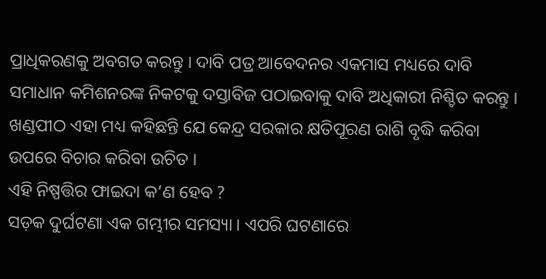ପ୍ରାଧିକରଣକୁ ଅବଗତ କରନ୍ତୁ । ଦାବି ପତ୍ର ଆବେଦନର ଏକମାସ ମଧ୍ୟରେ ଦାବି ସମାଧାନ କମିଶନରଙ୍କ ନିକଟକୁ ଦସ୍ତାବିଜ ପଠାଇବାକୁ ଦାବି ଅଧିକାରୀ ନିଶ୍ଚିତ କରନ୍ତୁ । ଖଣ୍ଡପୀଠ ଏହା ମଧ୍ୟ କହିଛନ୍ତି ଯେ କେନ୍ଦ୍ର ସରକାର କ୍ଷତିପୂରଣ ରାଶି ବୃଦ୍ଧି କରିବା ଉପରେ ବିଚାର କରିବା ଉଚିତ ।
ଏହି ନିଷ୍ପତ୍ତିର ଫାଇଦା କ’ଣ ହେବ ?
ସଡ଼କ ଦୁର୍ଘଟଣା ଏକ ଗମ୍ଭୀର ସମସ୍ୟା । ଏପରି ଘଟଣାରେ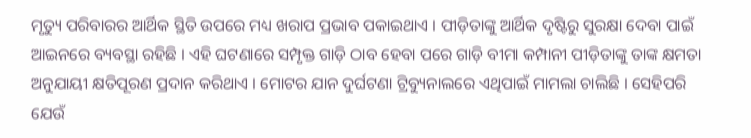ମୃତ୍ୟୁ ପରିବାରର ଆର୍ଥିକ ସ୍ଥିତି ଉପରେ ମଧ୍ୟ ଖରାପ ପ୍ରଭାବ ପକାଇଥାଏ । ପୀଡ଼ିତାଙ୍କୁ ଆର୍ଥିକ ଦୃଷ୍ଟିରୁ ସୁରକ୍ଷା ଦେବା ପାଇଁ ଆଇନରେ ବ୍ୟବସ୍ଥା ରହିଛି । ଏହି ଘଟଣାରେ ସମ୍ପୃକ୍ତ ଗାଡ଼ି ଠାବ ହେବା ପରେ ଗାଡ଼ି ବୀମା କମ୍ପାନୀ ପୀଡ଼ିତାଙ୍କୁ ତାଙ୍କ କ୍ଷମତା ଅନୁଯାୟୀ କ୍ଷତିପୂରଣ ପ୍ରଦାନ କରିଥାଏ । ମୋଟର ଯାନ ଦୁର୍ଘଟଣା ଟ୍ରିବ୍ୟୁନାଲରେ ଏଥିପାଇଁ ମାମଲା ଚାଲିଛି । ସେହିପରି ଯେଉଁ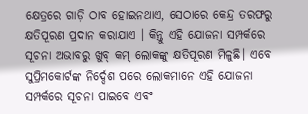କ୍ଷେତ୍ରରେ ଗାଡ଼ି ଠାବ ହୋଇନଥାଏ, ସେଠାରେ କେନ୍ଦ୍ର ତରଫରୁ କ୍ଷତିପୂରଣ ପ୍ରଦାନ କରାଯାଏ । କିନ୍ତୁ ଏହି ଯୋଜନା ସମ୍ପର୍କରେ ସୂଚନା ଅଭାବରୁ ଖୁବ୍ କମ୍ ଲୋକଙ୍କୁ କ୍ଷତିପୂରଣ ମିଳୁଛି। ଏବେ ସୁପ୍ରିମକୋର୍ଟଙ୍କ ନିର୍ଦ୍ଦେଶ ପରେ ଲୋକମାନେ ଏହି ଯୋଜନା ସମ୍ପର୍କରେ ସୂଚନା ପାଇବେ ଏବଂ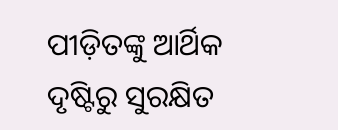ପୀଡ଼ିତଙ୍କୁ ଆର୍ଥିକ ଦୃଷ୍ଟିରୁ ସୁରକ୍ଷିତ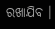ରଖାଯିବ ।